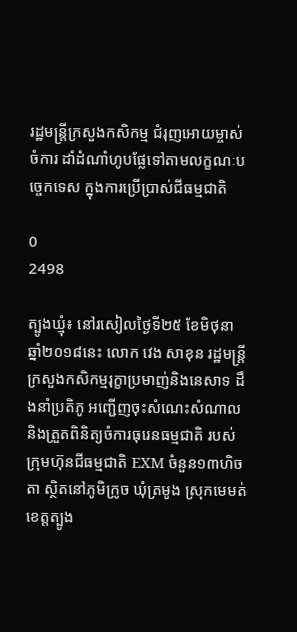រដ្ឋមន្ត្រីក្រសួងកសិកម្ម ជំរុញអោយម្ចាស់ចំការ ដាំដំណាំហូបផ្លែទៅតាមលក្ខណៈបច្ចេកទេស ក្នុងការប្រើប្រាស់ជីធម្មជាតិ

0
2498

ត្បូងឃ្មុំ៖ នៅរសៀលថ្ងៃទី២៥ ខែមិថុនា ឆ្នាំ២០១៨នេះ លោក វេង សាខុន រដ្ឋមន្ត្រីក្រសួងកសិកម្មរុក្ខាប្រមាញ់និងនេសាទ ដឹងនាំប្រតិភូ អញ្ជើញចុះសំណេះសំណាល និងត្រួតពិនិត្យចំការធុរេនធម្មជាតិ របស់ក្រុមហ៊ុនជីធម្មជាតិ EXM ចំនួន១៣ហិចតា ស្ថិតនៅភូមិក្រូច ឃុំត្រមូង ស្រុកមេមត់ ខេត្តត្បូង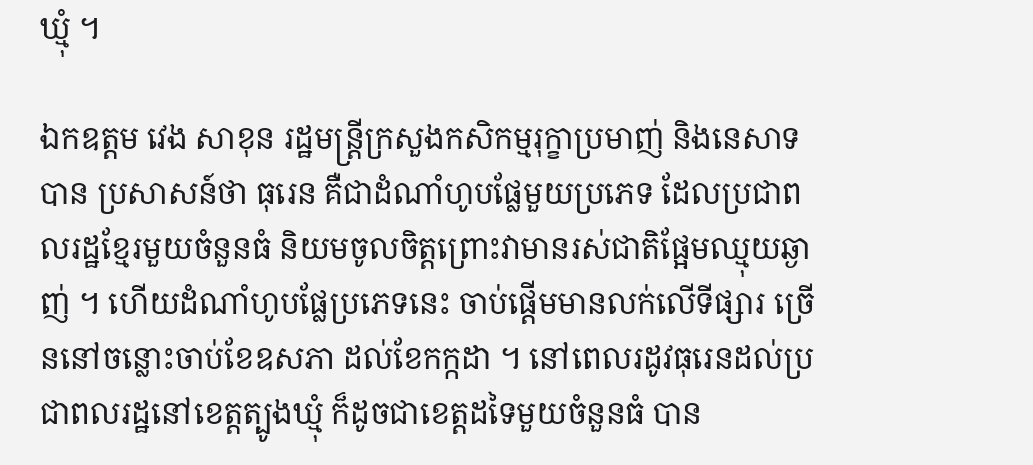ឃ្មុំ ។

ឯកឧត្តម វេង សាខុន រដ្ឋមន្ត្រីក្រសួងកសិកម្មរុក្ខាប្រមាញ់ និងនេសាទ បាន ប្រសាសន៍ថា ធុរេន គឺជាដំណាំហូបផ្លែមួយប្រភេទ ដែលប្រជាពលរដ្ឋខ្មែរមួយចំនួនធំ និយមចូលចិត្តព្រោះវាមានរស់ជាតិផ្អែមឈ្មុយឆ្ងាញ់ ។ ហើយដំណាំហូបផ្លែប្រភេទនេះ ចាប់ផ្តើមមានលក់លើទីផ្សារ ច្រើននៅចន្លោះចាប់ខែឧសភា ដល់ខែកក្កដា ។ នៅពេលរដូវធុរេនដល់ប្រជាពលរដ្ឋនៅខេត្តត្បូងឃ្មុំ ក៏ដូចជាខេត្តដទៃមួយចំនួនធំ បាន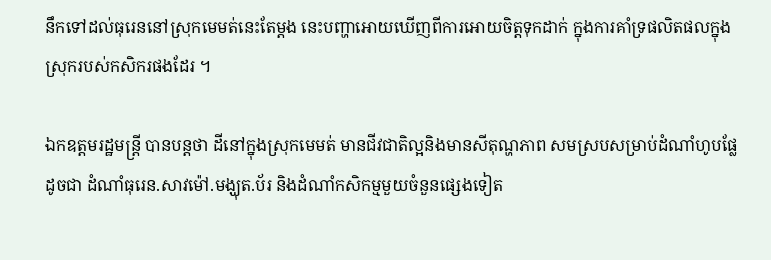នឹកទៅដល់ធុរេននៅស្រុកមេមត់នេះតែម្ដង នេះបញ្ហាអោយឃើញពីការអោយចិត្តទុកដាក់ ក្នុងការគាំទ្រផលិតផលក្នុងស្រុករបស់កសិករផងដែរ ។

ឯកឧត្តមរដ្ឋមន្ត្រី បានបន្តថា ដីនៅក្នុងស្រុកមេមត់ មានជីវជាតិល្អនិងមានសីតុណ្ហភាព សមស្របសម្រាប់ដំណាំហូបផ្លែដូចជា ដំណាំធុរេន.សាវម៉ៅ.មង្ឃុត.ប័រ និងដំណាំកសិកម្មមួយចំនួនផ្សេងទៀត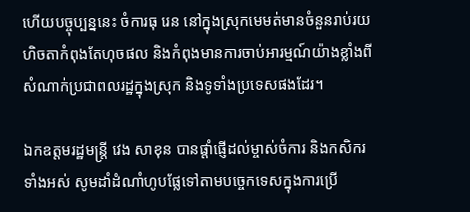ហើយបច្ចុប្បន្ននេះ ចំការធុ រេន នៅក្នុងស្រុកមេមត់មានចំនួនរាប់រយហិចតាកំពុងតែហុចផល និងកំពុងមានការចាប់អារម្មណ៍យ៉ាងខ្លាំងពីសំណាក់ប្រជាពលរដ្ឋក្នុងស្រុក និងទូទាំងប្រទេសផងដែរ។

ឯកឧត្តមរដ្ឋមន្ត្រី វេង សាខុន បានផ្ដាំផ្ញើដល់ម្ចាស់ចំការ និងកសិករទាំងអស់ សូមដាំដំណាំហូបផ្លែទៅតាមបច្ចេកទេសក្នុងការប្រើ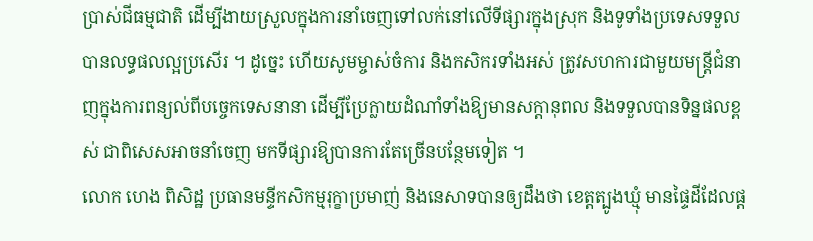ប្រាស់ជីធម្មជាតិ ដើម្បីងាយស្រួលក្នុងការនាំចេញទៅលក់នៅលើទីផ្សារក្នុងស្រុក និងទូទាំងប្រទេសទទួលបានលទ្ធផលល្អប្រសើរ ។ ដូច្នេះ ហើយសូមម្ចាស់ចំការ និងកសិករទាំងអស់ ត្រូវសហការជាមួយមន្ត្រីជំនាញក្នុងការពន្យល់ពីបច្ចេកទេសនានា ដើម្បីប្រែក្លាយដំណាំទាំងឱ្យមានសក្តានុពល និងទទួលបានទិន្នផលខ្ពស់ ជាពិសេសអាចនាំចេញ មកទីផ្សារឱ្យបានការតែច្រើនបន្ថែមទៀត ។
លោក ហេង ពិសិដ្ឋ ប្រធានមន្ទីកសិកម្មរុក្ខាប្រមាញ់ និងនេសាទបានឲ្យដឹងថា ខេត្តត្បូងឃ្មុំ មានផ្ទៃដីដែលផ្ត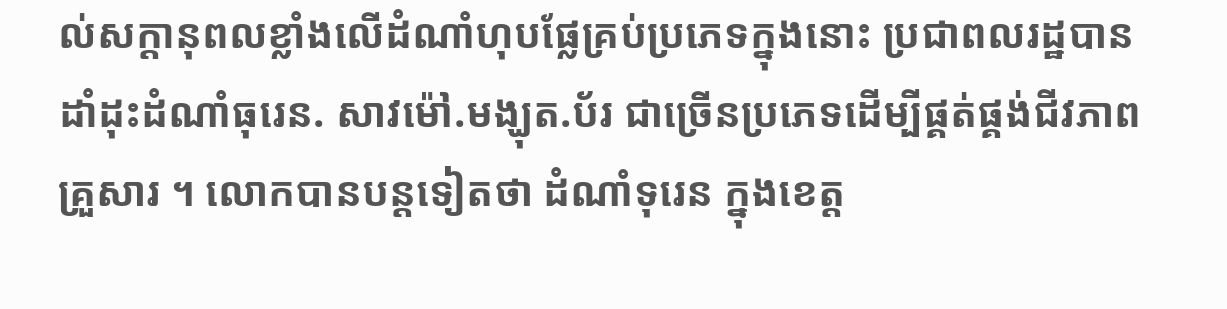ល់សក្ដានុពលខ្លាំងលើដំណាំហុបផ្លែគ្រប់ប្រភេទក្នុងនោះ ប្រជាពលរដ្ឋបានដាំដុះដំណាំធុរេន. សាវម៉ៅ.មង្ឃុត.ប័រ ជាច្រើនប្រភេទដើម្បីផ្គត់ផ្គង់ជីវភាពគ្រួសារ ។ លោកបានបន្តទៀតថា ដំណាំទុរេន ក្នុងខេត្ត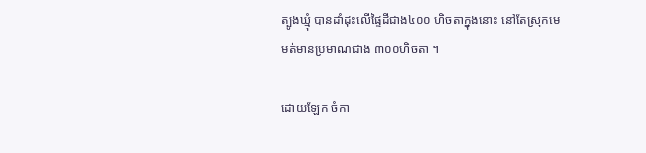ត្បូងឃ្មុំ បានដាំដុះលើផ្ទៃដីជាង៤០០ ហិចតាក្នុងនោះ នៅតែស្រុកមេមត់មានប្រមាណជាង ៣០០ហិចតា ។

ដោយឡែក ចំកា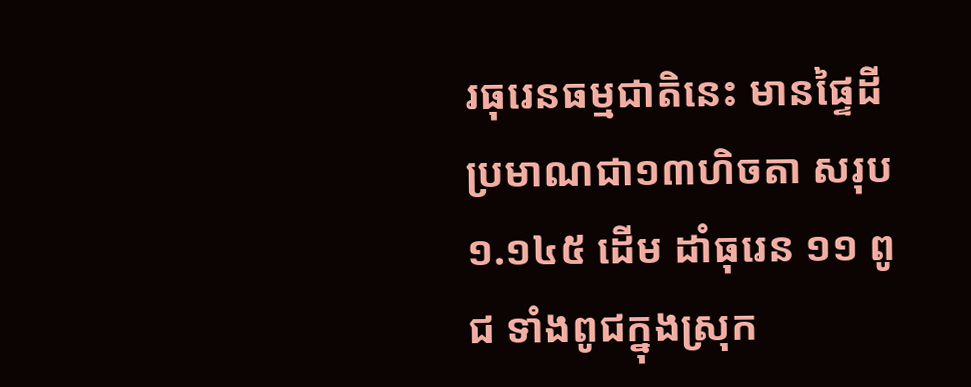រធុរេនធម្មជាតិនេះ មានផ្ទៃដីប្រមាណជា១៣ហិចតា សរុប ១.១៤៥ ដើម ដាំធុរេន ១១ ពូជ ទាំងពូជក្នុងស្រុក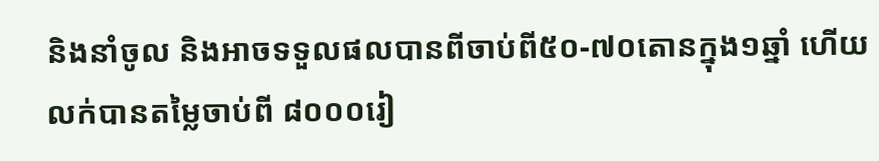និងនាំចូល និងអាចទទួលផលបានពីចាប់ពី៥០-៧០តោនក្នុង១ឆ្នាំ ហើយលក់បានតម្លៃចាប់ពី ៨០០០រៀ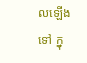លឡើងទៅ ក្នុ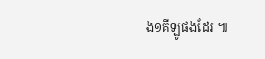ង១គីឡូផងដែរ ៕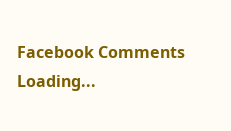Facebook Comments
Loading...